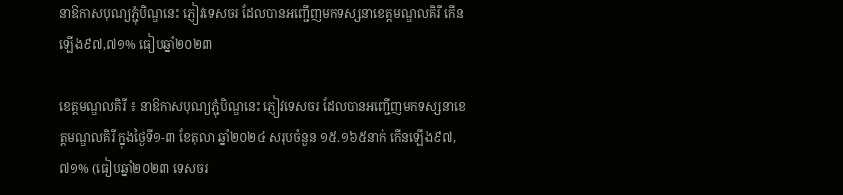នាឱកាសបុណ្យភ្ជុំបិណ្ឌនេះ ភ្ញៀវទេសចរ ដែលបានអញ្ជើញមកទស្សនាខេត្តមណ្ឌលគិរី កើនឡើង៩៧,៧១% ធៀបឆ្នាំ២០២៣

ខេត្តមណ្ឌលគិរី ៖ នាឱកាសបុណ្យភ្ជុំបិណ្ឌនេះ ភ្ញៀវទេសចរ ដែលបានអញ្ជើញមកទស្សនាខេត្តមណ្ឌលគិរី ក្នុងថ្ងៃទី១-៣ ខែតុលា ឆ្នាំ២០២៤ សរុបចំនួន ១៥.១៦៥នាក់ កើនឡើង៩៧,៧១% (ធៀបឆ្នាំ២០២៣ ទេសចរ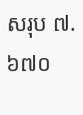សរុប ៧.៦៧០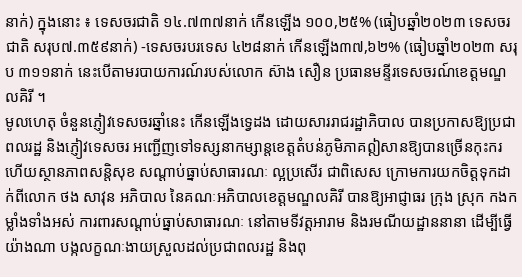នាក់) ក្នុងនោះ ៖ ទេសចរជាតិ ១៤.៧៣៧នាក់ កើនឡើង ១០០,២៥% (ធៀបឆ្នាំ២០២៣ ទេសចរជាតិ សរុប៧.៣៥៩នាក់) -ទេសចរបរទេស ៤២៨នាក់ កើនឡើង៣៧,៦២% (ធៀបឆ្នាំ២០២៣ សរុប ៣១១នាក់ នេះបើតាមរបាយការណ៍របស់លោក ស៊ាង សឿន ប្រធានមន្ទីរទេសចរណ៍ខេត្តមណ្ឌលគិរី ។
មូលហេតុ ចំនួនភ្ញៀវទេសចរឆ្នាំនេះ កើនឡើងទ្វេដង ដោយសាររាជរដ្ឋាភិបាល បានប្រកាសឱ្យប្រជាពលរដ្ឋ និងភ្ញៀវទេសចរ អញ្ជើញទៅទស្សនាកម្សាន្តខេត្តតំបន់ភូមិភាគឦសានឱ្យបានច្រើនកុះករ ហើយស្ថានភាពសន្តិសុខ សណ្តាប់ធ្នាប់សាធារណៈ ល្អប្រសើរ ជាពិសេស ក្រោមការយកចិត្តទុកដាក់ពីលោក ថង សាវុន អភិបាល នៃគណៈអភិបាលខេត្តមណ្ឌលគិរី បានឱ្យអាជ្ញាធរ ក្រុង ស្រុក កងកម្លាំងទាំងអស់ ការពារសណ្តាប់ធ្នាប់សាធារណៈ នៅតាមទីវត្តអារាម និងរមណីយដ្ឋាននានា ដើម្បីធ្វើយ៉ាងណា បង្កលក្ខណៈងាយស្រួលដល់ប្រជាពលរដ្ឋ និងពុ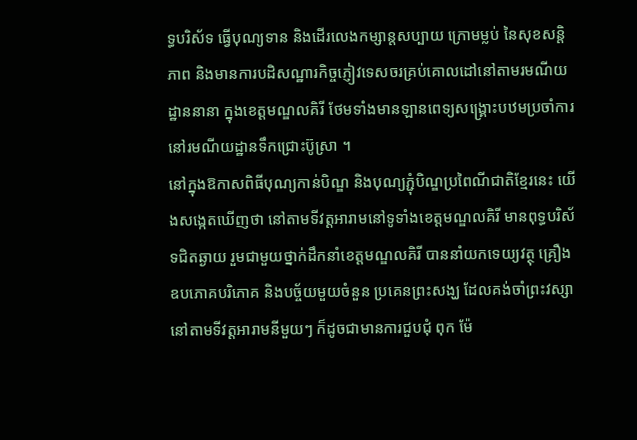ទ្ធបរិស័ទ ធ្វើបុណ្យទាន និងដើរលេងកម្សាន្តសប្បាយ ក្រោមម្លប់ នៃសុខសន្តិភាព និងមានការបដិសណ្ឋារកិច្ចភ្ញៀវទេសចរគ្រប់គោលដៅនៅតាមរមណីយដ្ឋាននានា ក្នុងខេត្តមណ្ឌលគិរី ថែមទាំងមានឡានពេទ្យសង្គ្រោះបឋមប្រចាំការនៅរមណីយដ្ឋានទឹកជ្រោះប៊ូស្រា ។
នៅក្នុងឱកាសពិធីបុណ្យកាន់បិណ្ឌ និងបុណ្យភ្ជុំបិណ្ឌប្រពៃណីជាតិខ្មែរនេះ យើងសង្កេតឃើញថា នៅតាមទីវត្តអារាមនៅទូទាំងខេត្តមណ្ឌលគិរី មានពុទ្ធបរិស័ទជិតឆ្ងាយ រួមជាមួយថ្នាក់ដឹកនាំខេត្តមណ្ឌលគិរី បាននាំយកទេយ្យវត្ថុ គ្រឿងឧបភោគបរិភោគ និងបច្ច័យមួយចំនួន ប្រគេនព្រះសង្ឃ ដែលគង់ចាំព្រះវស្សា នៅតាមទីវត្តអារាមនីមួយៗ ក៏ដូចជាមានការជួបជុំ ពុក ម៉ែ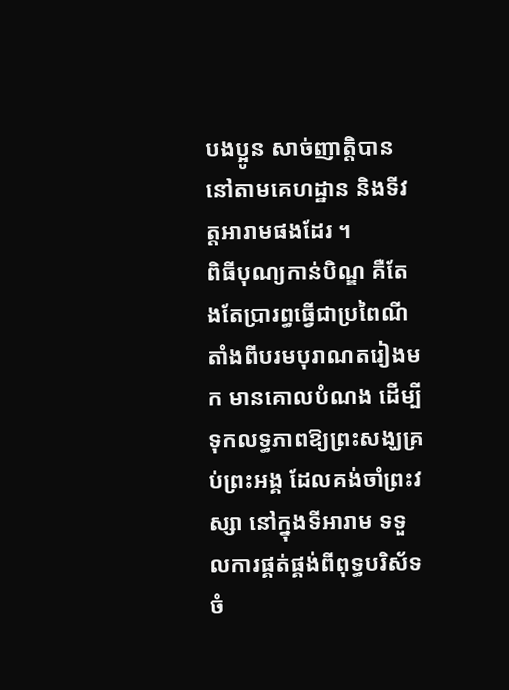បងប្អូន សាច់ញាត្តិបាន នៅតាមគេហដ្ឋាន និងទីវត្តអារាមផងដែរ ។
ពិធីបុណ្យកាន់បិណ្ឌ គឺតែងតែប្រារព្ធធ្វើជាប្រពៃណីតាំងពីបរមបុរាណតរៀងមក មានគោលបំណង ដើម្បីទុកលទ្ធភាពឱ្យព្រះសង្ឃគ្រប់ព្រះអង្គ ដែលគង់ចាំព្រះវស្សា នៅក្នុងទីអារាម ទទួលការផ្គត់ផ្គង់ពីពុទ្ធបរិស័ទចំ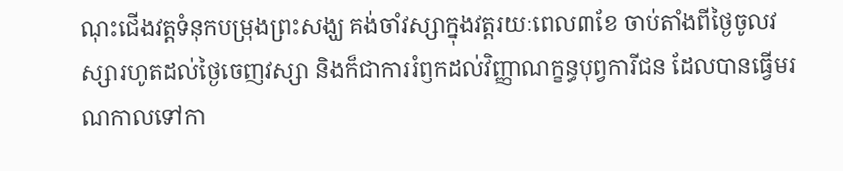ណុះជើងវត្តទំនុកបម្រុងព្រះសង្ឃ គង់ចាំវស្សាក្នុងវត្តរយៈពេល៣ខែ ចាប់តាំងពីថ្ងៃចូលវស្សារហូតដល់ថ្ងៃចេញវស្សា និងក៏ជាការរំឭកដល់វិញ្ញាណក្ខន្ធបុព្វការីជន ដែលបានធ្វើមរណកាលទៅកា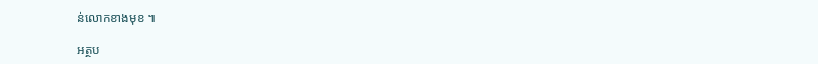ន់លោកខាងមុខ ៕

អត្ថប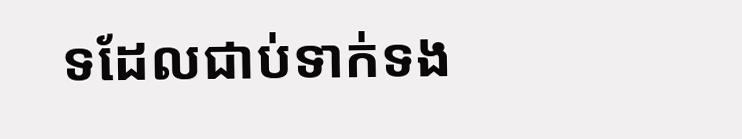ទដែលជាប់ទាក់ទង